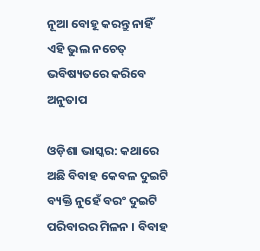ନୂଆ ବୋହୂ କରନ୍ତୁ ନାହିଁ ଏହି ଭୁଲ ନଚେତ୍ ଭବିଷ୍ୟତରେ କରିବେ ଅନୁତାପ

ଓଡ଼ିଶା ଭାସ୍କର: କଥାରେ ଅଛି ବିବାହ କେବଳ ଦୁଇଟି ବ୍ୟକ୍ତି ନୁହେଁ ବରଂ ଦୁଇଟି ପରିବାରର ମିଳନ । ବିବାହ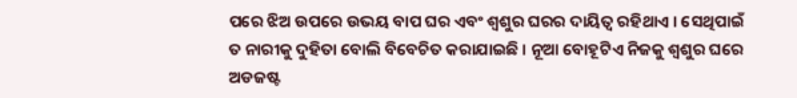ପରେ ଝିଅ ଉପରେ ଉଭୟ ବାପ ଘର ଏବଂ ଶ୍ୱଶୁର ଘରର ଦାୟିତ୍ୱ ରହିଥାଏ । ସେଥିପାଇଁ ତ ନାରୀକୁ ଦୁହିତା ବୋଲି ବିବେଚିତ କରାଯାଇଛି । ନୂଆ ବୋହୂଟିଏ ନିଜକୁ ଶ୍ୱଶୁର ଘରେ ଅଡଜଷ୍ଟ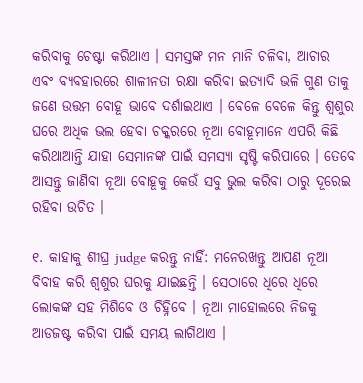କରିବାକୁ ଚେଷ୍ଟା କରିଥାଏ । ସମସ୍ତଙ୍କ ମନ ମାନି ଚଳିବା, ଆଚାର ଏବଂ ବ୍ୟବହାରରେ ଶାଳୀନତା ରକ୍ଷା କରିବା ଇତ୍ୟାଦି ଭଳି ଗୁଣ ତାକୁ ଜଣେ ଉତ୍ତମ ବୋହୂ ଭାବେ ଦର୍ଶାଇଥାଏ । ବେଳେ ବେଳେ କିନ୍ତୁ ଶ୍ୱଶୁର ଘରେ ଅଧିକ ଭଲ ହେବା ଚକ୍କରରେ ନୂଆ ବୋହୂମାନେ ଏପରି କିଛି କରିଥାଆନ୍ତି ଯାହା ସେମାନଙ୍କ ପାଇଁ ସମସ୍ୟା ସୃଷ୍ଟି କରିପାରେ । ତେବେ ଆସନ୍ତୁ ଜାଣିବା ନୂଆ ବୋହୂକୁ କେଉଁ ସବୁ ଭୁଲ କରିବା ଠାରୁ ଦୂରେଇ ରହିବା ଉଚିତ ।

୧. କାହାକୁ ଶୀଘ୍ର judge କରନ୍ତୁ ନାହିଁ: ମନେରଖନ୍ତୁ ଆପଣ ନୂଆ ବିବାହ କରି ଶ୍ୱଶୁର ଘରକୁ ଯାଇଛନ୍ତି । ସେଠାରେ ଧିରେ ଧିରେ ଲୋକଙ୍କ ସହ ମିଶିବେ ଓ ଚିହ୍ନିବେ । ନୂଆ ମାହୋଲରେ ନିଜକୁ ଆଡଜଷ୍ଟ କରିବା ପାଇଁ ସମୟ ଲାଗିଥାଏ ।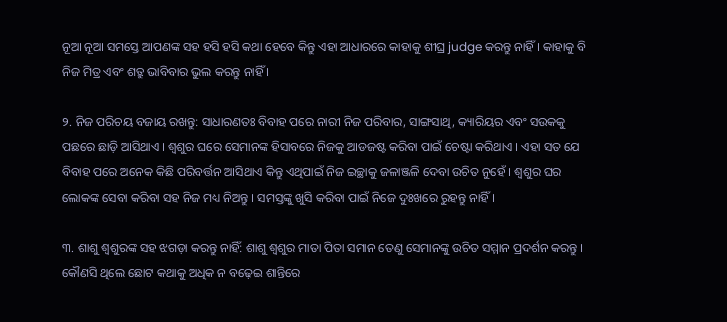ନୂଆ ନୂଆ ସମସ୍ତେ ଆପଣଙ୍କ ସହ ହସି ହସି କଥା ହେବେ କିନ୍ତୁ ଏହା ଆଧାରରେ କାହାକୁ ଶୀଘ୍ର judge କରନ୍ତୁ ନାହିଁ । କାହାକୁ ବି ନିଜ ମିତ୍ର ଏବଂ ଶତ୍ରୁ ଭାବିବାର ଭୁଲ କରନ୍ତୁ ନାହିଁ ।

୨. ନିଜ ପରିଚୟ ବଜାୟ ରଖନ୍ତୁ: ସାଧାରଣତଃ ବିବାହ ପରେ ନାରୀ ନିଜ ପରିବାର, ସାଙ୍ଗସାଥି, କ୍ୟାରିୟର ଏବଂ ସଉକକୁ ପଛରେ ଛାଡ଼ି ଆସିଥାଏ । ଶ୍ୱଶୁର ଘରେ ସେମାନଙ୍କ ହିସାବରେ ନିଜକୁ ଆଡଜଷ୍ଟ କରିବା ପାଇଁ ଚେଷ୍ଟା କରିଥାଏ । ଏହା ସତ ଯେ ବିବାହ ପରେ ଅନେକ କିଛି ପରିବର୍ତ୍ତନ ଆସିଥାଏ କିନ୍ତୁ ଏଥିପାଇଁ ନିଜ ଇଚ୍ଛାକୁ ଜଳାଞ୍ଜଳି ଦେବା ଉଚିତ ନୁହେଁ । ଶ୍ୱଶୁର ଘର ଲୋକଙ୍କ ସେବା କରିବା ସହ ନିଜ ମଧ୍ୟ ନିଅନ୍ତୁ । ସମସ୍ତଙ୍କୁ ଖୁସି କରିବା ପାଇଁ ନିଜେ ଦୁଃଖରେ ରୁହନ୍ତୁ ନାହିଁ ।

୩. ଶାଶୁ ଶ୍ୱଶୁରଙ୍କ ସହ ଝଗଡ଼ା କରନ୍ତୁ ନାହିଁ: ଶାଶୁ ଶ୍ୱଶୁର ମାତା ପିତା ସମାନ ତେଣୁ ସେମାନଙ୍କୁ ଉଚିତ ସମ୍ମାନ ପ୍ରଦର୍ଶନ କରନ୍ତୁ । କୌଣସି ଥିଲେ ଛୋଟ କଥାକୁ ଅଧିକ ନ ବଢ଼େଇ ଶାନ୍ତିରେ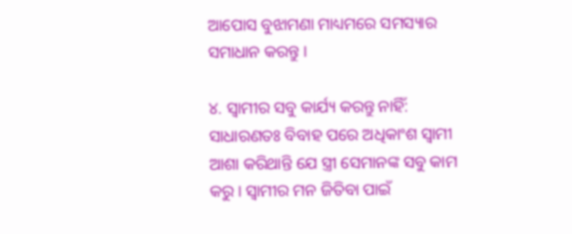ଆପୋସ ବୁଝାମଣା ମାଧ୍ୟମରେ ସମସ୍ୟାର ସମାଧାନ କରନ୍ତୁ ।

୪. ସ୍ୱାମୀର ସବୁ କାର୍ଯ୍ୟ କରନ୍ତୁ ନାହିଁ: ସାଧାରଣତଃ ବିବାହ ପରେ ଅଧିକାଂଶ ସ୍ୱାମୀ ଆଶା କରିଥାନ୍ତି ଯେ ସ୍ତ୍ରୀ ସେମାନଙ୍କ ସବୁ କାମ କରୁ । ସ୍ୱାମୀର ମନ ଜିତିବା ପାଇଁ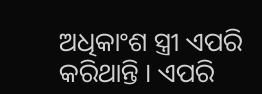ଅଧିକାଂଶ ସ୍ତ୍ରୀ ଏପରି କରିଥାନ୍ତି । ଏପରି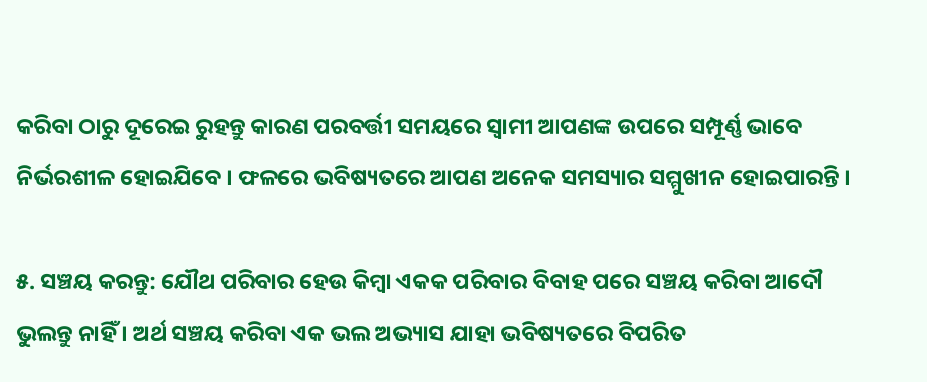କରିବା ଠାରୁ ଦୂରେଇ ରୁହନ୍ତୁ କାରଣ ପରବର୍ତ୍ତୀ ସମୟରେ ସ୍ୱାମୀ ଆପଣଙ୍କ ଉପରେ ସମ୍ପୂର୍ଣ୍ଣ ଭାବେ ନିର୍ଭରଶୀଳ ହୋଇଯିବେ । ଫଳରେ ଭବିଷ୍ୟତରେ ଆପଣ ଅନେକ ସମସ୍ୟାର ସମ୍ମୁଖୀନ ହୋଇପାରନ୍ତି ।

୫. ସଞ୍ଚୟ କରନ୍ତୁ: ଯୌଥ ପରିବାର ହେଉ କିମ୍ବା ଏକକ ପରିବାର ବିବାହ ପରେ ସଞ୍ଚୟ କରିବା ଆଦୌ ଭୁଲନ୍ତୁ ନାହିଁ । ଅର୍ଥ ସଞ୍ଚୟ କରିବା ଏକ ଭଲ ଅଭ୍ୟାସ ଯାହା ଭବିଷ୍ୟତରେ ବିପରିତ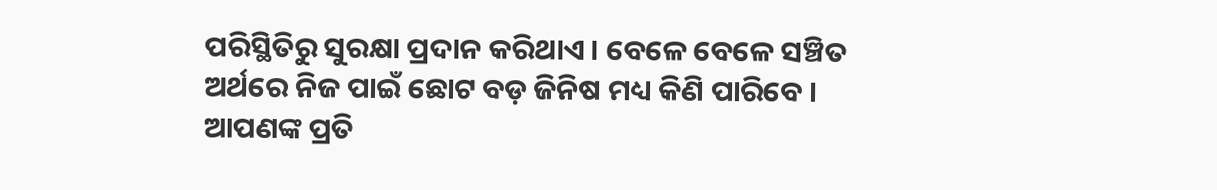ପରିସ୍ଥିତିରୁ ସୁରକ୍ଷା ପ୍ରଦାନ କରିଥାଏ । ବେଳେ ବେଳେ ସଞ୍ଚିତ ଅର୍ଥରେ ନିଜ ପାଇଁ ଛୋଟ ବଡ଼ ଜିନିଷ ମଧ୍ୟ କିଣି ପାରିବେ । ଆପଣଙ୍କ ପ୍ରତି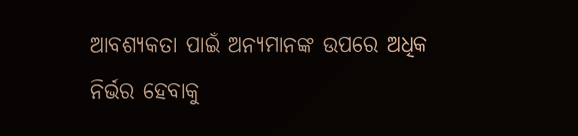ଆବଶ୍ୟକତା ପାଇଁ ଅନ୍ୟମାନଙ୍କ ଉପରେ ଅଧିକ ନିର୍ଭର ହେବାକୁ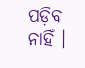ପଡ଼ିବ ନାହିଁ ।